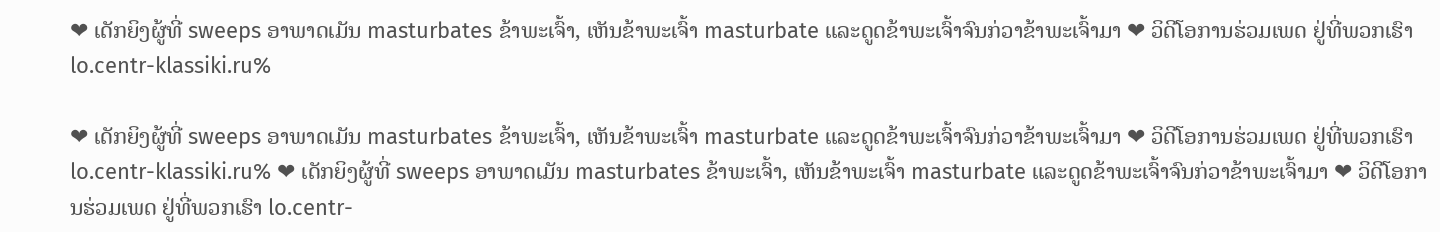❤ ເດັກຍິງຜູ້ທີ່ sweeps ອາພາດເມັນ masturbates ຂ້າພະເຈົ້າ, ເຫັນຂ້າພະເຈົ້າ masturbate ແລະດູດຂ້າພະເຈົ້າຈົນກ່ວາຂ້າພະເຈົ້າມາ ❤ ວິດີໂອການຮ່ວມເພດ ຢູ່ທີ່ພວກເຮົາ lo.centr-klassiki.ru%

❤ ເດັກຍິງຜູ້ທີ່ sweeps ອາພາດເມັນ masturbates ຂ້າພະເຈົ້າ, ເຫັນຂ້າພະເຈົ້າ masturbate ແລະດູດຂ້າພະເຈົ້າຈົນກ່ວາຂ້າພະເຈົ້າມາ ❤ ວິດີໂອການຮ່ວມເພດ ຢູ່ທີ່ພວກເຮົາ lo.centr-klassiki.ru% ❤ ເດັກຍິງຜູ້ທີ່ sweeps ອາພາດເມັນ masturbates ຂ້າພະເຈົ້າ, ເຫັນຂ້າພະເຈົ້າ masturbate ແລະດູດຂ້າພະເຈົ້າຈົນກ່ວາຂ້າພະເຈົ້າມາ ❤ ວິດີໂອການຮ່ວມເພດ ຢູ່ທີ່ພວກເຮົາ lo.centr-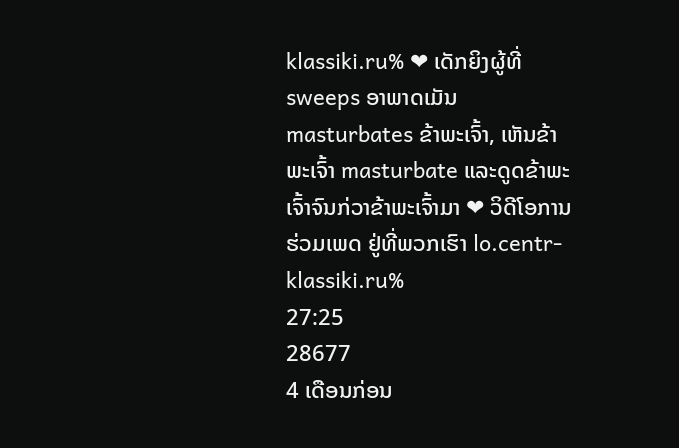klassiki.ru% ❤ ເດັກຍິງຜູ້ທີ່ sweeps ອາພາດເມັນ masturbates ຂ້າພະເຈົ້າ, ເຫັນຂ້າພະເຈົ້າ masturbate ແລະດູດຂ້າພະເຈົ້າຈົນກ່ວາຂ້າພະເຈົ້າມາ ❤ ວິດີໂອການຮ່ວມເພດ ຢູ່ທີ່ພວກເຮົາ lo.centr-klassiki.ru%
27:25
28677
4 ເດືອນກ່ອນ